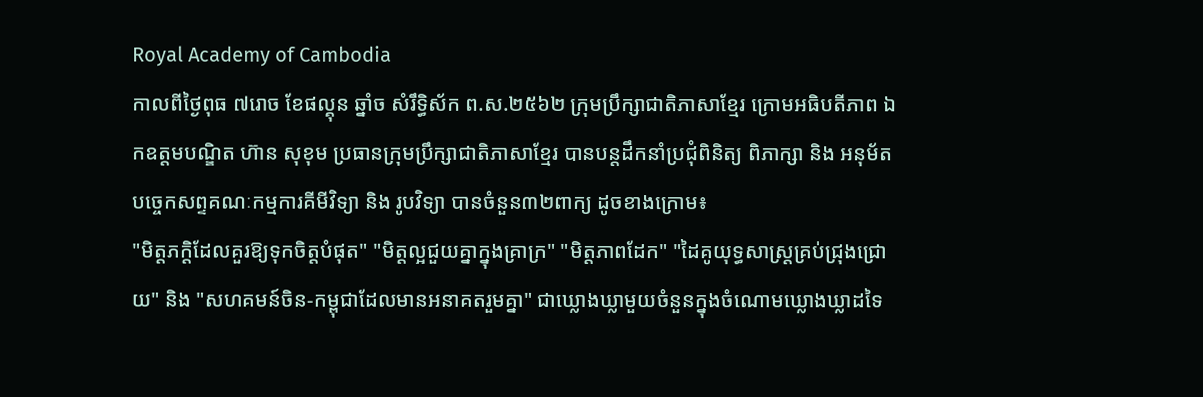Royal Academy of Cambodia
កាលពីថ្ងៃពុធ ៧រោច ខែផល្គុន ឆ្នាំច សំរឹទ្ធិស័ក ព.ស.២៥៦២ ក្រុមប្រឹក្សាជាតិភាសាខ្មែរ ក្រោមអធិបតីភាព ឯកឧត្តមបណ្ឌិត ហ៊ាន សុខុម ប្រធានក្រុមប្រឹក្សាជាតិភាសាខ្មែរ បានបន្តដឹកនាំប្រជុំពិនិត្យ ពិភាក្សា និង អនុម័តបច្ចេកសព្ទគណៈកម្មការគីមីវិទ្យា និង រូបវិទ្យា បានចំនួន៣២ពាក្យ ដូចខាងក្រោម៖
"មិត្តភក្តិដែលគួរឱ្យទុកចិត្តបំផុត" "មិត្តល្អជួយគ្នាក្នុងគ្រាក្រ" "មិត្តភាពដែក" "ដៃគូយុទ្ធសាស្ត្រគ្រប់ជ្រុងជ្រោយ" និង "សហគមន៍ចិន-កម្ពុជាដែលមានអនាគតរួមគ្នា" ជាឃ្លោងឃ្លាមួយចំនួនក្នុងចំណោមឃ្លោងឃ្លាដទៃ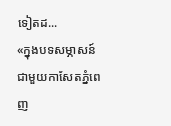ទៀតដ...
«ក្នុងបទសម្ភាសន៍ជាមួយកាសែតភ្នំពេញ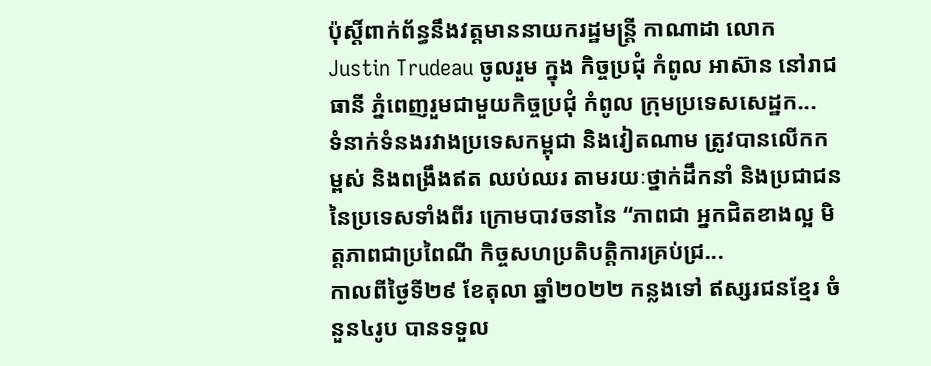ប៉ុស្តិ៍ពាក់ព័ន្ធនឹងវត្តមាននាយករដ្ឋមន្ត្រី កាណាដា លោក Justin Trudeau ចូលរួម ក្នុង កិច្ចប្រជុំ កំពូល អាស៊ាន នៅរាជធានី ភ្នំពេញរួមជាមួយកិច្ចប្រជុំ កំពូល ក្រុមប្រទេសសេដ្ឋក...
ទំនាក់ទំនងរវាងប្រទេសកម្ពុជា និងវៀតណាម ត្រូវបានលើកកម្ពស់ និងពង្រឹងឥត ឈប់ឈរ តាមរយៈថ្នាក់ដឹកនាំ និងប្រជាជននៃប្រទេសទាំងពីរ ក្រោមបាវចនានៃ “ភាពជា អ្នកជិតខាងល្អ មិត្តភាពជាប្រពៃណី កិច្ចសហប្រតិបត្តិការគ្រប់ជ្រ...
កាលពីថ្ងៃទី២៩ ខែតុលា ឆ្នាំ២០២២ កន្លងទៅ ឥស្សរជនខ្មែរ ចំនួន៤រូប បានទទួល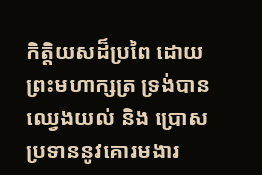កិត្តិយសដ៏ប្រពៃ ដោយព្រះមហាក្សត្រ ទ្រង់បានឈ្វេងយល់ និង ប្រោសប្រទាននូវគោរមងារ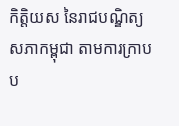កិត្តិយស នៃរាជបណ្ឌិត្យសភាកម្ពុជា តាមការក្រាបប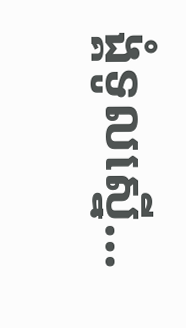ង្គំទូលស្នើ...